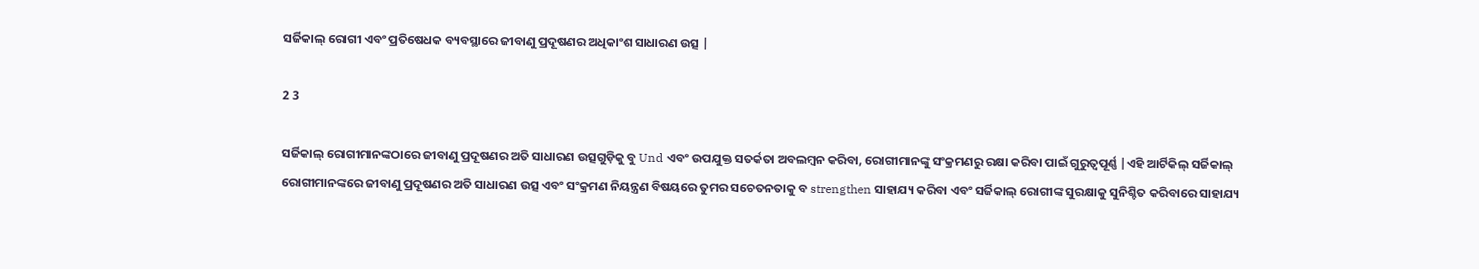ସର୍ଜିକାଲ୍ ରୋଗୀ ଏବଂ ପ୍ରତିଷେଧକ ବ୍ୟବସ୍ଥାରେ ଜୀବାଣୁ ପ୍ରଦୂଷଣର ଅଧିକାଂଶ ସାଧାରଣ ଉତ୍ସ |

2 3

ସର୍ଜିକାଲ୍ ରୋଗୀମାନଙ୍କଠାରେ ଜୀବାଣୁ ପ୍ରଦୂଷଣର ଅତି ସାଧାରଣ ଉତ୍ସଗୁଡ଼ିକୁ ବୁ Und ଏବଂ ଉପଯୁକ୍ତ ସତର୍କତା ଅବଲମ୍ବନ କରିବା, ରୋଗୀମାନଙ୍କୁ ସଂକ୍ରମଣରୁ ରକ୍ଷା କରିବା ପାଇଁ ଗୁରୁତ୍ୱପୂର୍ଣ୍ଣ |ଏହି ଆର୍ଟିକିଲ୍ ସର୍ଜିକାଲ୍ ରୋଗୀମାନଙ୍କରେ ଜୀବାଣୁ ପ୍ରଦୂଷଣର ଅତି ସାଧାରଣ ଉତ୍ସ ଏବଂ ସଂକ୍ରମଣ ନିୟନ୍ତ୍ରଣ ବିଷୟରେ ତୁମର ସଚେତନତାକୁ ବ strengthen ସାହାଯ୍ୟ କରିବା ଏବଂ ସର୍ଜିକାଲ୍ ରୋଗୀଙ୍କ ସୁରକ୍ଷାକୁ ସୁନିଶ୍ଚିତ କରିବାରେ ସାହାଯ୍ୟ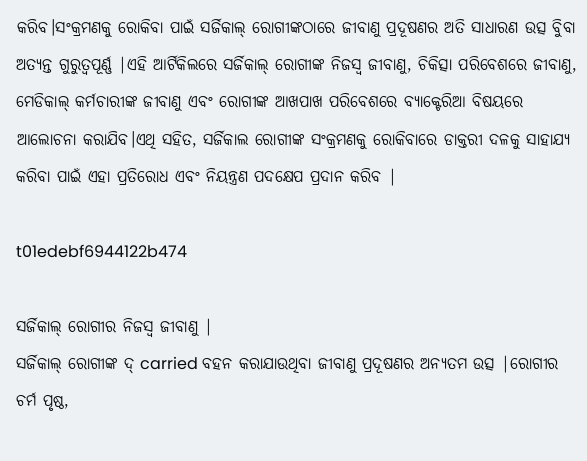କରିବ।ସଂକ୍ରମଣକୁ ରୋକିବା ପାଇଁ ସର୍ଜିକାଲ୍ ରୋଗୀଙ୍କଠାରେ ଜୀବାଣୁ ପ୍ରଦୂଷଣର ଅତି ସାଧାରଣ ଉତ୍ସ ବୁିବା ଅତ୍ୟନ୍ତ ଗୁରୁତ୍ୱପୂର୍ଣ୍ଣ |ଏହି ଆର୍ଟିକିଲରେ ସର୍ଜିକାଲ୍ ରୋଗୀଙ୍କ ନିଜସ୍ୱ ଜୀବାଣୁ, ଚିକିତ୍ସା ପରିବେଶରେ ଜୀବାଣୁ, ମେଡିକାଲ୍ କର୍ମଚାରୀଙ୍କ ଜୀବାଣୁ ଏବଂ ରୋଗୀଙ୍କ ଆଖପାଖ ପରିବେଶରେ ବ୍ୟାକ୍ଟେରିଆ ବିଷୟରେ ଆଲୋଚନା କରାଯିବ।ଏଥି ସହିତ, ସର୍ଜିକାଲ ରୋଗୀଙ୍କ ସଂକ୍ରମଣକୁ ରୋକିବାରେ ଡାକ୍ତରୀ ଦଳକୁ ସାହାଯ୍ୟ କରିବା ପାଇଁ ଏହା ପ୍ରତିରୋଧ ଏବଂ ନିୟନ୍ତ୍ରଣ ପଦକ୍ଷେପ ପ୍ରଦାନ କରିବ |

t01edebf6944122b474

ସର୍ଜିକାଲ୍ ରୋଗୀର ନିଜସ୍ୱ ଜୀବାଣୁ |
ସର୍ଜିକାଲ୍ ରୋଗୀଙ୍କ ଦ୍ carried ବହନ କରାଯାଉଥିବା ଜୀବାଣୁ ପ୍ରଦୂଷଣର ଅନ୍ୟତମ ଉତ୍ସ |ରୋଗୀର ଚର୍ମ ପୃଷ୍ଠ,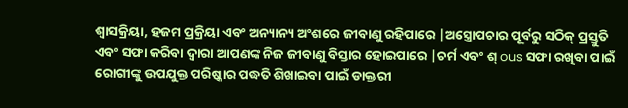ଶ୍ୱାସକ୍ରିୟା, ହଜମ ପ୍ରକ୍ରିୟା ଏବଂ ଅନ୍ୟାନ୍ୟ ଅଂଶରେ ଜୀବାଣୁ ରହିପାରେ |ଅସ୍ତ୍ରୋପଚାର ପୂର୍ବରୁ ସଠିକ୍ ପ୍ରସ୍ତୁତି ଏବଂ ସଫା କରିବା ଦ୍ୱାରା ଆପଣଙ୍କ ନିଜ ଜୀବାଣୁ ବିସ୍ତାର ହୋଇପାରେ |ଚର୍ମ ଏବଂ ଶ୍ ous ସଫା ରଖିବା ପାଇଁ ରୋଗୀଙ୍କୁ ଉପଯୁକ୍ତ ପରିଷ୍କାର ପଦ୍ଧତି ଶିଖାଇବା ପାଇଁ ଡାକ୍ତରୀ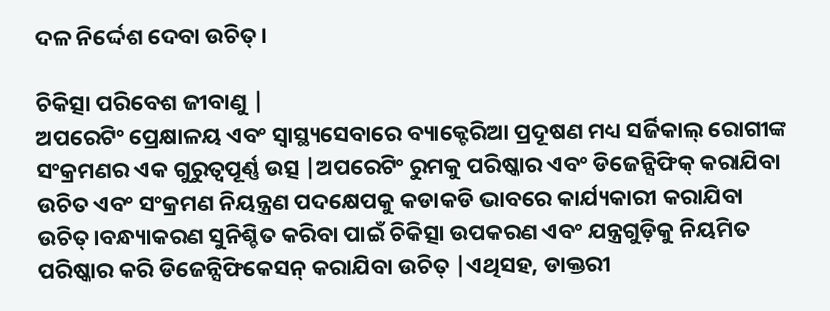ଦଳ ନିର୍ଦ୍ଦେଶ ଦେବା ଉଚିତ୍।

ଚିକିତ୍ସା ପରିବେଶ ଜୀବାଣୁ |
ଅପରେଟିଂ ପ୍ରେକ୍ଷାଳୟ ଏବଂ ସ୍ୱାସ୍ଥ୍ୟସେବାରେ ବ୍ୟାକ୍ଟେରିଆ ପ୍ରଦୂଷଣ ମଧ୍ୟ ସର୍ଜିକାଲ୍ ରୋଗୀଙ୍କ ସଂକ୍ରମଣର ଏକ ଗୁରୁତ୍ୱପୂର୍ଣ୍ଣ ଉତ୍ସ |ଅପରେଟିଂ ରୁମକୁ ପରିଷ୍କାର ଏବଂ ଡିଜେନ୍ସିଫିକ୍ କରାଯିବା ଉଚିତ ଏବଂ ସଂକ୍ରମଣ ନିୟନ୍ତ୍ରଣ ପଦକ୍ଷେପକୁ କଡାକଡି ଭାବରେ କାର୍ଯ୍ୟକାରୀ କରାଯିବା ଉଚିତ୍।ବନ୍ଧ୍ୟାକରଣ ସୁନିଶ୍ଚିତ କରିବା ପାଇଁ ଚିକିତ୍ସା ଉପକରଣ ଏବଂ ଯନ୍ତ୍ରଗୁଡ଼ିକୁ ନିୟମିତ ପରିଷ୍କାର କରି ଡିଜେନ୍ସିଫିକେସନ୍ କରାଯିବା ଉଚିତ୍ |ଏଥିସହ, ଡାକ୍ତରୀ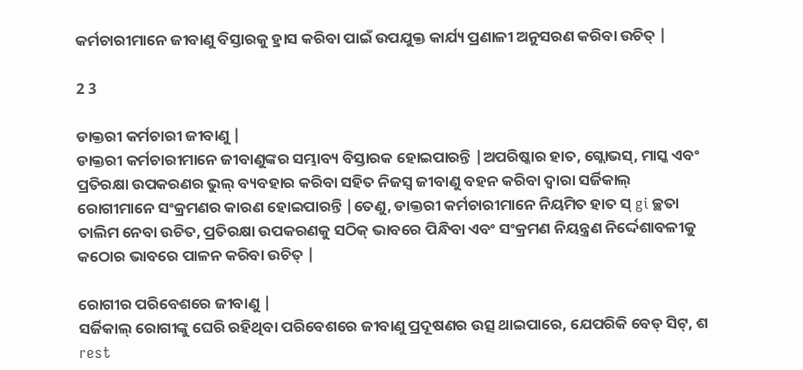କର୍ମଚାରୀମାନେ ଜୀବାଣୁ ବିସ୍ତାରକୁ ହ୍ରାସ କରିବା ପାଇଁ ଉପଯୁକ୍ତ କାର୍ଯ୍ୟ ପ୍ରଣାଳୀ ଅନୁସରଣ କରିବା ଉଚିତ୍ |

2 3

ଡାକ୍ତରୀ କର୍ମଚାରୀ ଜୀବାଣୁ |
ଡାକ୍ତରୀ କର୍ମଚାରୀମାନେ ଜୀବାଣୁଙ୍କର ସମ୍ଭାବ୍ୟ ବିସ୍ତାରକ ହୋଇପାରନ୍ତି |ଅପରିଷ୍କାର ହାତ, ଗ୍ଲୋଭସ୍, ମାସ୍କ ଏବଂ ପ୍ରତିରକ୍ଷା ଉପକରଣର ଭୁଲ୍ ବ୍ୟବହାର କରିବା ସହିତ ନିଜସ୍ୱ ଜୀବାଣୁ ବହନ କରିବା ଦ୍ୱାରା ସର୍ଜିକାଲ୍ ରୋଗୀମାନେ ସଂକ୍ରମଣର କାରଣ ହୋଇପାରନ୍ତି |ତେଣୁ, ଡାକ୍ତରୀ କର୍ମଚାରୀମାନେ ନିୟମିତ ହାତ ସ୍ gi ଚ୍ଛତା ତାଲିମ ନେବା ଉଚିତ, ପ୍ରତିରକ୍ଷା ଉପକରଣକୁ ସଠିକ୍ ଭାବରେ ପିନ୍ଧିବା ଏବଂ ସଂକ୍ରମଣ ନିୟନ୍ତ୍ରଣ ନିର୍ଦ୍ଦେଶାବଳୀକୁ କଠୋର ଭାବରେ ପାଳନ କରିବା ଉଚିତ୍ |

ରୋଗୀର ପରିବେଶରେ ଜୀବାଣୁ |
ସର୍ଜିକାଲ୍ ରୋଗୀଙ୍କୁ ଘେରି ରହିଥିବା ପରିବେଶରେ ଜୀବାଣୁ ପ୍ରଦୂଷଣର ଉତ୍ସ ଥାଇପାରେ, ଯେପରିକି ବେଡ୍ ସିଟ୍, ଶ rest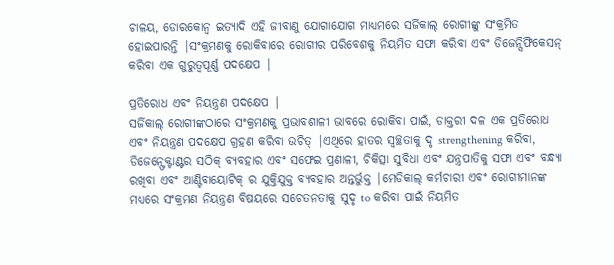ଚାଳୟ, ଡୋରକୋନ୍ବ ଇତ୍ୟାଦି ଏହି ଜୀବାଣୁ ଯୋଗାଯୋଗ ମାଧ୍ୟମରେ ସର୍ଜିକାଲ୍ ରୋଗୀଙ୍କୁ ସଂକ୍ରମିତ ହୋଇପାରନ୍ତି |ସଂକ୍ରମଣକୁ ରୋକିବାରେ ରୋଗୀର ପରିବେଶକୁ ନିୟମିତ ସଫା କରିବା ଏବଂ ଡିଜେନ୍ସିଫିକେସନ୍ କରିବା ଏକ ଗୁରୁତ୍ୱପୂର୍ଣ୍ଣ ପଦକ୍ଷେପ |

ପ୍ରତିରୋଧ ଏବଂ ନିୟନ୍ତ୍ରଣ ପଦକ୍ଷେପ |
ସର୍ଜିକାଲ୍ ରୋଗୀଙ୍କଠାରେ ସଂକ୍ରମଣକୁ ପ୍ରଭାବଶାଳୀ ଭାବରେ ରୋକିବା ପାଇଁ, ଡାକ୍ତରୀ ଦଳ ଏକ ପ୍ରତିରୋଧ ଏବଂ ନିୟନ୍ତ୍ରଣ ପଦକ୍ଷେପ ଗ୍ରହଣ କରିବା ଉଚିତ୍ |ଏଥିରେ ହାତର ସ୍ୱଚ୍ଛତାକୁ ଦୃ strengthening କରିବା, ଡିଜେନ୍ଫେକ୍ଟାଣ୍ଟର ସଠିକ୍ ବ୍ୟବହାର ଏବଂ ସଫେଇ ପ୍ରଣାଳୀ, ଚିକିତ୍ସା ସୁବିଧା ଏବଂ ଯନ୍ତ୍ରପାତିକୁ ସଫା ଏବଂ ବନ୍ଧ୍ୟା ରଖିବା ଏବଂ ଆଣ୍ଟିବାୟୋଟିକ୍ ର ଯୁକ୍ତିଯୁକ୍ତ ବ୍ୟବହାର ଅନ୍ତର୍ଭୁକ୍ତ |ମେଡିକାଲ୍ କର୍ମଚାରୀ ଏବଂ ରୋଗୀମାନଙ୍କ ମଧ୍ୟରେ ସଂକ୍ରମଣ ନିୟନ୍ତ୍ରଣ ବିଷୟରେ ସଚେତନତାକୁ ସୁଦୃ to କରିବା ପାଇଁ ନିୟମିତ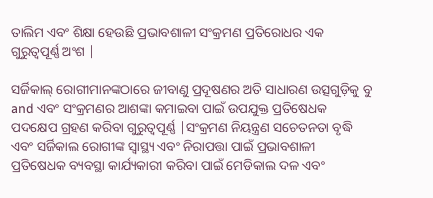ତାଲିମ ଏବଂ ଶିକ୍ଷା ହେଉଛି ପ୍ରଭାବଶାଳୀ ସଂକ୍ରମଣ ପ୍ରତିରୋଧର ଏକ ଗୁରୁତ୍ୱପୂର୍ଣ୍ଣ ଅଂଶ |

ସର୍ଜିକାଲ୍ ରୋଗୀମାନଙ୍କଠାରେ ଜୀବାଣୁ ପ୍ରଦୂଷଣର ଅତି ସାଧାରଣ ଉତ୍ସଗୁଡ଼ିକୁ ବୁ and ଏବଂ ସଂକ୍ରମଣର ଆଶଙ୍କା କମାଇବା ପାଇଁ ଉପଯୁକ୍ତ ପ୍ରତିଷେଧକ ପଦକ୍ଷେପ ଗ୍ରହଣ କରିବା ଗୁରୁତ୍ୱପୂର୍ଣ୍ଣ |ସଂକ୍ରମଣ ନିୟନ୍ତ୍ରଣ ସଚେତନତା ବୃଦ୍ଧି ଏବଂ ସର୍ଜିକାଲ ରୋଗୀଙ୍କ ସ୍ୱାସ୍ଥ୍ୟ ଏବଂ ନିରାପତ୍ତା ପାଇଁ ପ୍ରଭାବଶାଳୀ ପ୍ରତିଷେଧକ ବ୍ୟବସ୍ଥା କାର୍ଯ୍ୟକାରୀ କରିବା ପାଇଁ ମେଡିକାଲ ଦଳ ଏବଂ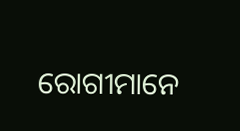ରୋଗୀମାନେ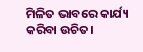ମିଳିତ ଭାବରେ କାର୍ଯ୍ୟ କରିବା ଉଚିତ।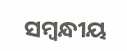ସମ୍ବନ୍ଧୀୟ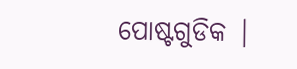ପୋଷ୍ଟଗୁଡିକ |